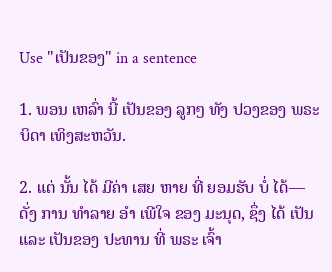Use "ເປັນຂອງ" in a sentence

1. ພອນ ເຫລົ່າ ນີ້ ເປັນຂອງ ລູກໆ ທັງ ປວງຂອງ ພຣະບິດາ ເທິງສະຫວັນ.

2. ແຕ່ ນັ້ນ ໄດ້ ມີຄ່າ ເສຍ ຫາຍ ທີ່ ຍອມຮັບ ບໍ່ ໄດ້—ດັ່ງ ການ ທໍາລາຍ ອໍາ ເພີໃຈ ຂອງ ມະນຸດ, ຊຶ່ງ ໄດ້ ເປັນ ແລະ ເປັນຂອງ ປະທານ ທີ່ ພຣະ ເຈົ້າ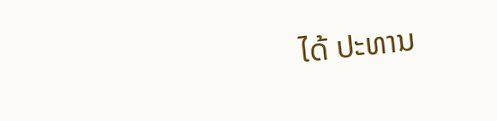ໄດ້ ປະທານ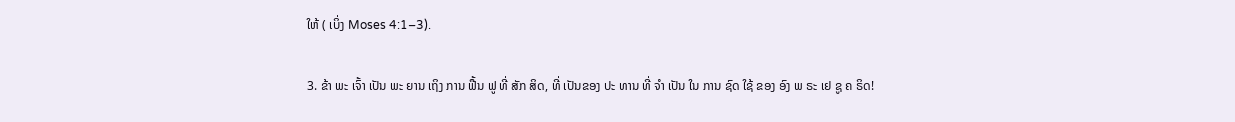ໃຫ້ ( ເບິ່ງ Moses 4:1–3).

3. ຂ້າ ພະ ເຈົ້າ ເປັນ ພະ ຍານ ເຖິງ ການ ຟື້ນ ຟູ ທີ່ ສັກ ສິດ, ທີ່ ເປັນຂອງ ປະ ທານ ທີ່ ຈໍາ ເປັນ ໃນ ການ ຊົດ ໃຊ້ ຂອງ ອົງ ພ ຣະ ເຢ ຊູ ຄ ຣິດ!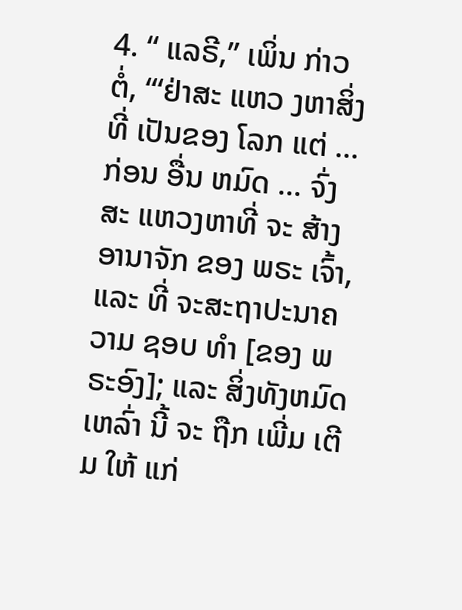4. “ ແລຣີ,” ເພິ່ນ ກ່າວ ຕໍ່, “‘ຢ່າສະ ແຫວ ງຫາສິ່ງ ທີ່ ເປັນຂອງ ໂລກ ແຕ່ ... ກ່ອນ ອື່ນ ຫມົດ ... ຈົ່ງ ສະ ແຫວງຫາທີ່ ຈະ ສ້າງ ອານາຈັກ ຂອງ ພຣະ ເຈົ້າ, ແລະ ທີ່ ຈະສະຖາປະນາຄວາມ ຊອບ ທໍາ [ຂອງ ພຣະອົງ]; ແລະ ສິ່ງທັງຫມົດ ເຫລົ່າ ນີ້ ຈະ ຖືກ ເພີ່ມ ເຕີມ ໃຫ້ ແກ່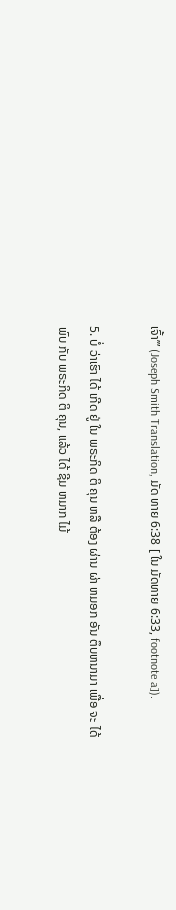ເຈົ້າ’” (Joseph Smith Translation, ມັດ ທາຍ 6:38 [ ໃນ ມັດທາຍ 6:33, footnote a]).

5. ບໍ່ ວ່າເຮົາ ໄດ້ ເກີດ ຢູ່ ໃນ ພຣະກິດ ຕິ ຄຸນ ຫລື ຕ້ອງ ຜ່ານ ຜ່າ ຫມອກ ອັນ ຕຶບຫນາມາ ເພື່ອ ຈະ ໄດ້ ພົບ ກັບ ພຣະກິດ ຕິ ຄຸນ, ແລ້ວ ໄດ້ ຊີມ ຫມາກ ໄມ້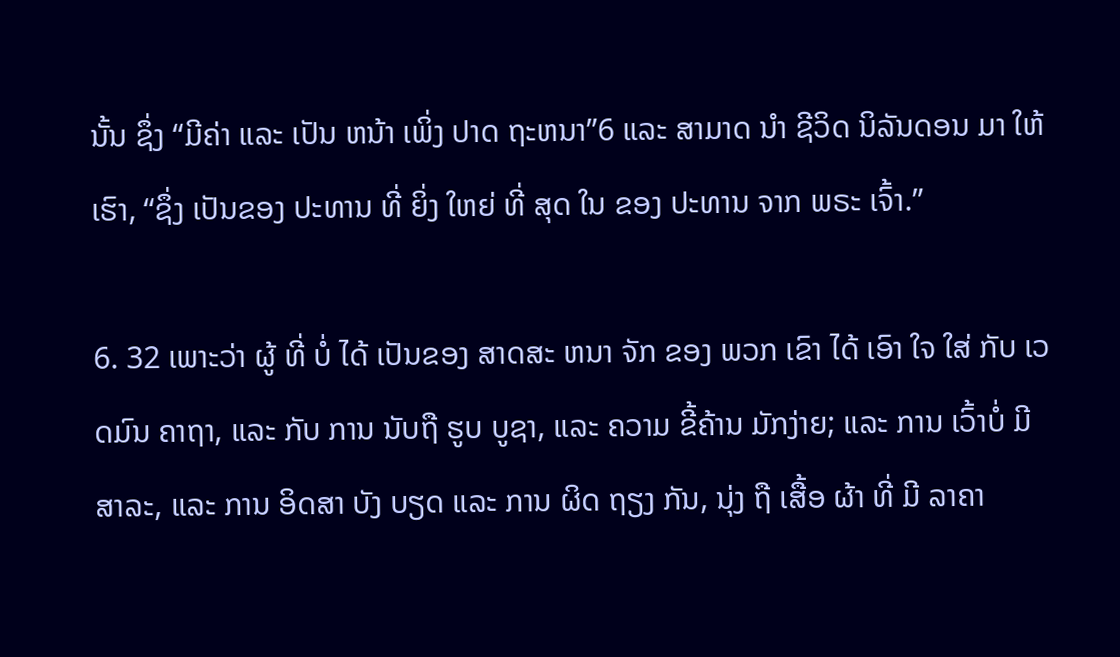ນັ້ນ ຊຶ່ງ “ມີຄ່າ ແລະ ເປັນ ຫນ້າ ເພິ່ງ ປາດ ຖະຫນາ”6 ແລະ ສາມາດ ນໍາ ຊີວິດ ນິລັນດອນ ມາ ໃຫ້ ເຮົາ, “ຊຶ່ງ ເປັນຂອງ ປະທານ ທີ່ ຍິ່ງ ໃຫຍ່ ທີ່ ສຸດ ໃນ ຂອງ ປະທານ ຈາກ ພຣະ ເຈົ້າ.”

6. 32 ເພາະວ່າ ຜູ້ ທີ່ ບໍ່ ໄດ້ ເປັນຂອງ ສາດສະ ຫນາ ຈັກ ຂອງ ພວກ ເຂົາ ໄດ້ ເອົາ ໃຈ ໃສ່ ກັບ ເວດມົນ ຄາຖາ, ແລະ ກັບ ການ ນັບຖື ຮູບ ບູຊາ, ແລະ ຄວາມ ຂີ້ຄ້ານ ມັກງ່າຍ; ແລະ ການ ເວົ້າບໍ່ ມີ ສາລະ, ແລະ ການ ອິດສາ ບັງ ບຽດ ແລະ ການ ຜິດ ຖຽງ ກັນ, ນຸ່ງ ຖື ເສື້ອ ຜ້າ ທີ່ ມີ ລາຄາ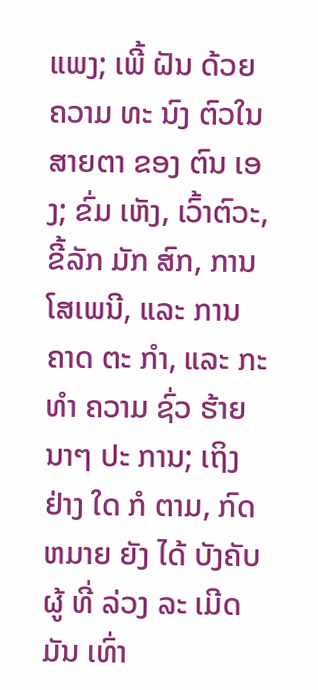ແພງ; ເພີ້ ຝັນ ດ້ວຍ ຄວາມ ທະ ນົງ ຕົວໃນ ສາຍຕາ ຂອງ ຕົນ ເອງ; ຂົ່ມ ເຫັງ, ເວົ້າຕົວະ, ຂີ້ລັກ ມັກ ສົກ, ການ ໂສເພນີ, ແລະ ການ ຄາດ ຕະ ກໍາ, ແລະ ກະທໍາ ຄວາມ ຊົ່ວ ຮ້າຍ ນາໆ ປະ ການ; ເຖິງ ຢ່າງ ໃດ ກໍ ຕາມ, ກົດຫມາຍ ຍັງ ໄດ້ ບັງຄັບ ຜູ້ ທີ່ ລ່ວງ ລະ ເມີດ ມັນ ເທົ່າ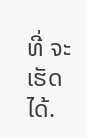ທີ່ ຈະ ເຮັດ ໄດ້.